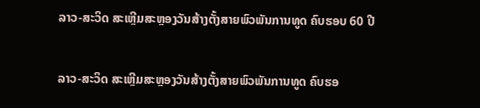ລາວ-ສະວິດ ສະເຫຼີມສະຫຼອງວັນສ້າງຕັ້ງສາຍພົວພັນການທູດ ຄົບຮອບ 60 ປີ

ລາວ-ສະວິດ ສະເຫຼີມສະຫຼອງວັນສ້າງຕັ້ງສາຍພົວພັນການທູດ ຄົບຮອ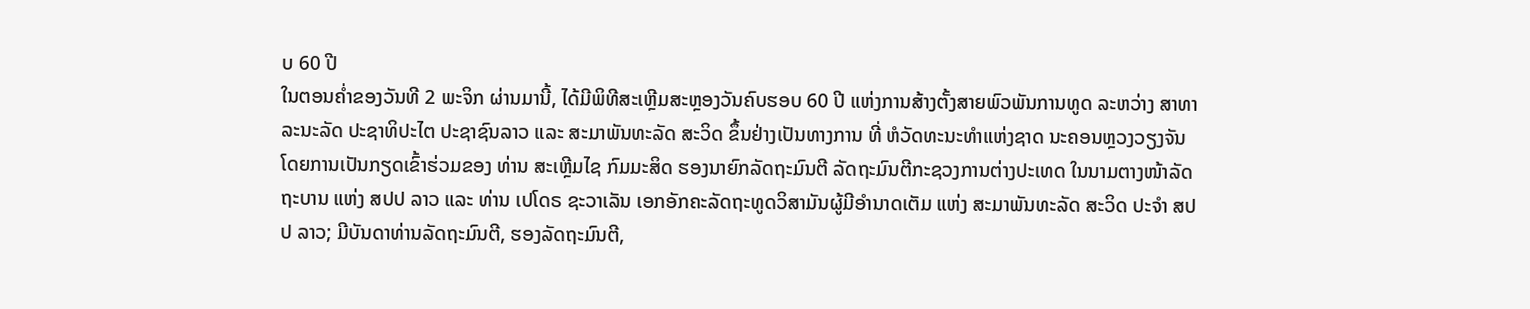ບ 60 ປີ
ໃນຕອນຄໍ່າຂອງວັນທີ 2 ພະຈິກ ຜ່ານມານີ້, ໄດ້ມີພິທີສະເຫຼີມສະຫຼອງວັນຄົບຮອບ 60 ປີ ແຫ່ງການສ້າງຕັ້ງສາຍພົວພັນການທູດ ລະຫວ່າງ ສາທາລະນະລັດ ປະຊາທິປະໄຕ ປະຊາຊົນລາວ ແລະ ສະມາພັນທະລັດ ສະວິດ ຂຶ້ນຢ່າງເປັນທາງການ ທີ່ ຫໍວັດທະນະທຳແຫ່ງຊາດ ນະຄອນຫຼວງວຽງຈັນ ໂດຍການເປັນກຽດເຂົ້າຮ່ວມຂອງ ທ່ານ ສະເຫຼີມໄຊ ກົມມະສິດ ຮອງນາຍົກລັດຖະມົນຕີ ລັດຖະມົນຕີກະຊວງການຕ່າງປະເທດ ໃນນາມຕາງໜ້າລັດຖະບານ ແຫ່ງ ສປປ ລາວ ແລະ ທ່ານ ເປໂດຣ ຊະວາເລັນ ເອກອັກຄະລັດຖະທູດວິສາມັນຜູ້ມີອໍານາດເຕັມ ແຫ່ງ ສະມາພັນທະລັດ ສະວິດ ປະຈໍາ ສປປ ລາວ; ມີບັນດາທ່ານລັດຖະມົນຕີ, ຮອງລັດຖະມົນຕີ,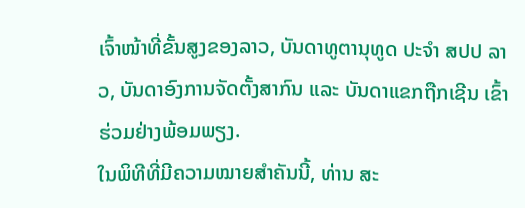ເຈົ້າໜ້າທີ່ຂັ້ນສູງຂອງລາວ, ບັນດາທູຕານຸທູດ ປະຈໍາ ສປປ ລາວ, ບັນດາອົງການຈັດຕັ້ງສາກົນ ແລະ ບັນດາແຂກຖືກເຊີນ ເຂົ້າຮ່ວມຢ່າງພ້ອມພຽງ.
ໃນພິທີທີ່ມີຄວາມໝາຍສຳຄັນນີ້, ທ່ານ ສະ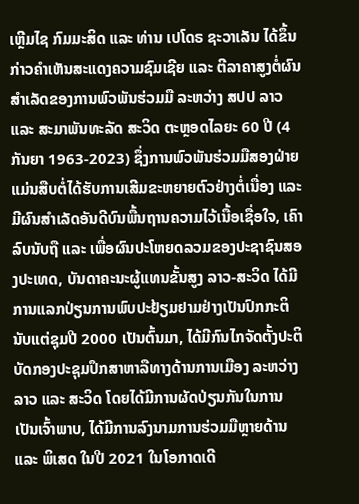ເຫຼີມໄຊ ກົມມະສິດ ແລະ ທ່ານ ເປໂດຣ ຊະວາເລັນ ໄດ້ຂຶ້ນກ່າວຄຳເຫັນສະແດງຄວາມຊົມເຊີຍ ແລະ ຕີລາຄາສູງຕໍ່ຜົນສຳເລັດຂອງການພົວພັນຮ່ວມມື ລະຫວ່າງ ສປປ ລາວ ແລະ ສະມາພັນທະລັດ ສະວິດ ຕະຫຼອດໄລຍະ 60 ປີ (4 ກັນຍາ 1963-2023) ຊຶ່ງການພົວພັນຮ່ວມມືສອງຝ່າຍ ແມ່ນສືບຕໍ່ໄດ້ຮັບການເສີມຂະຫຍາຍຕົວຢ່າງຕໍ່ເນື່ອງ ແລະ ມີຜົນສຳເລັດອັນດີບົນພື້ນຖານຄວາມໄວ້ເນື້ອເຊື່ອໃຈ, ເຄົາລົບນັບຖື ແລະ ເພື່ອຜົນປະໂຫຍດລວມຂອງປະຊາຊົນສອງປະເທດ, ບັນດາຄະນະຜູ້ແທນຂັ້ນສູງ ລາວ-ສະວິດ ໄດ້ມີການແລກປ່ຽນການພົບປະຢ້ຽມຢາມຢ່າງເປັນປົກກະຕິ ນັບແຕ່ຊຸມປີ 2000 ເປັນຕົ້ນມາ, ໄດ້ມີກົນໄກຈັດຕັ້ງປະຕິບັດກອງປະຊຸມປຶກສາຫາລືທາງດ້ານການເມືອງ ລະຫວ່າງ ລາວ ແລະ ສະວິດ ໂດຍໄດ້ມີການຜັດປ່ຽນກັນໃນການເປັນເຈົ້າພາບ, ໄດ້ມີການລົງນາມການຮ່ວມມືຫຼາຍດ້ານ ແລະ ພິເສດ ໃນປີ 2021 ໃນໂອກາດເດີ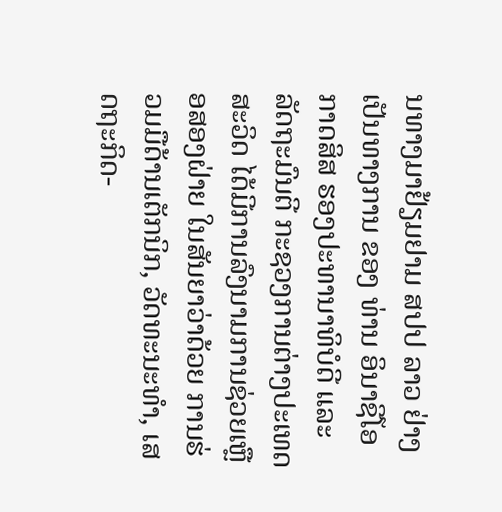ນທາງມາຢ້ຽມຢາມ ສປປ ລາວ ຢ່າງເປັນທາງການ ຂອງ ທ່ານ ອິນາຊີໂອ ກາດສິສ ຮອງປະທານາທິບໍດີ ແລະ ລັດຖະມົນຕີ ກະຊວງການຕ່າງປະເທດ ສະວິດ ໄດ້ມີການລົງນາມການຊ່ວຍເຫຼືອສອງຝ່າຍ ໃນສັນຍາວ່າດ້ວຍ ການຮ່ວມມືດ້ານເຕັກນິກ, ວັດທະນະທຳ, ເສດຖະກິດ-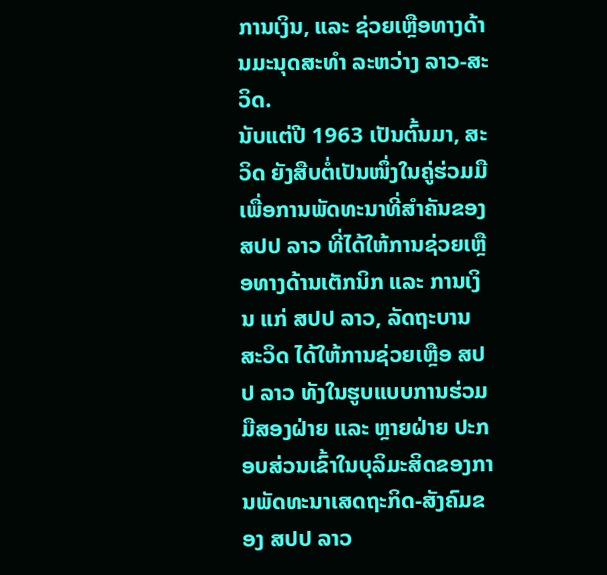ການເງິນ, ແລະ ຊ່ວຍເຫຼືອທາງດ້ານມະນຸດສະທຳ ລະຫວ່າງ ລາວ-ສະວິດ.
ນັບແຕ່ປີ 1963 ເປັນຕົ້ນມາ, ສະວິດ ຍັງສືບຕໍ່ເປັນໜຶ່ງໃນຄູ່ຮ່ວມມືເພື່ອການພັດທະນາທີ່ສຳຄັນຂອງ ສປປ ລາວ ທີ່ໄດ້ໃຫ້ການຊ່ວຍເຫຼືອທາງດ້ານເຕັກນິກ ແລະ ການເງິນ ແກ່ ສປປ ລາວ, ລັດຖະບານ ສະວິດ ໄດ້ໃຫ້ການຊ່ວຍເຫຼືອ ສປປ ລາວ ທັງໃນຮູບແບບການຮ່ວມມືສອງຝ່າຍ ແລະ ຫຼາຍຝ່າຍ ປະກອບສ່ວນເຂົ້າໃນບຸລິມະສິດຂອງການພັດທະນາເສດຖະກິດ-ສັງຄົມຂອງ ສປປ ລາວ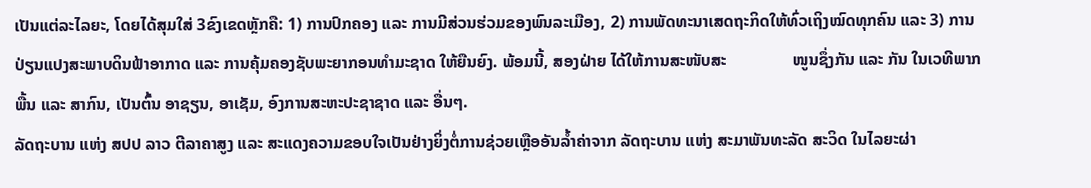ເປັນແຕ່ລະໄລຍະ, ໂດຍໄດ້ສຸມໃສ່ 3ຂົງເຂດຫຼັກຄື: 1) ການປົກຄອງ ແລະ ການມີສ່ວນຮ່ວມຂອງພົນລະເມືອງ, 2) ການພັດທະນາເສດຖະກິດໃຫ້ທົ່ວເຖິງໝົດທຸກຄົນ ແລະ 3) ການປ່ຽນແປງສະພາບດິນຟ້າອາກາດ ແລະ ການຄຸ້ມຄອງຊັບພະຍາກອນທໍາມະຊາດ ໃຫ້ຍືນຍົງ. ພ້ອມນີ້, ສອງຝ່າຍ ໄດ້ໃຫ້ການສະໜັບສະ                ໜູນຊຶ່ງກັນ ແລະ ກັນ ໃນເວທີພາກພື້ນ ແລະ ສາກົນ, ເປັນຕົ້ນ ອາຊຽນ, ອາເຊັມ, ອົງການສະຫະປະຊາຊາດ ແລະ ອື່ນໆ.
ລັດຖະບານ ແຫ່ງ ສປປ ລາວ ຕີລາຄາສູງ ແລະ ສະແດງຄວາມຂອບໃຈເປັນຢ່າງຍິ່ງຕໍ່ການຊ່ວຍເຫຼືອອັນລ້ຳຄ່າຈາກ ລັດຖະບານ ແຫ່ງ ສະມາພັນທະລັດ ສະວິດ ໃນໄລຍະຜ່າ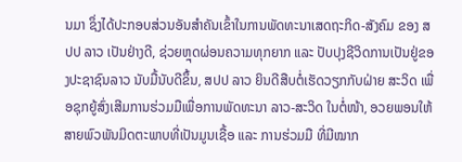ນມາ ຊຶ່ງໄດ້ປະກອບສ່ວນອັນສຳຄັນເຂົ້າໃນການພັດທະນາເສດຖະກິດ-ສັງຄົມ ຂອງ ສປປ ລາວ ເປັນຢ່າງດີ, ຊ່ວຍຫຼຸດຜ່ອນຄວາມທຸກຍາກ ແລະ ປັບປຸງຊີວິດການເປັນຢູ່ຂອງປະຊາຊົນລາວ ນັບມື້ນັບດີຂຶ້ນ, ສປປ ລາວ ຍິນດີສືບຕໍ່ເຮັດວຽກກັບຝ່າຍ ສະວິດ ເພື່ອຊຸກຍູ້ສົ່ງເສີມການຮ່ວມມືເພື່ອການພັດທະນາ ລາວ-ສະວິດ ໃນຕໍ່ໜ້າ, ອວຍພອນໃຫ້ສາຍພົວພັນມິດຕະພາບທີ່ເປັນມູນເຊື້ອ ແລະ ການຮ່ວມມື ທີ່ມີໝາກ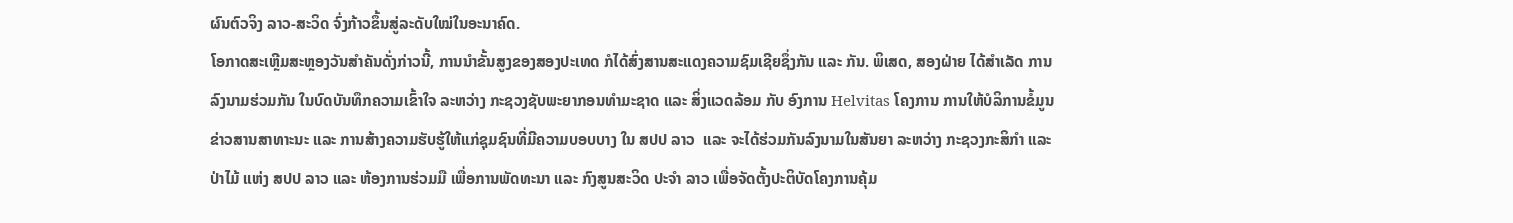ຜົນຕົວຈິງ ລາວ-ສະວິດ ຈົ່ງກ້າວຂຶ້ນສູ່ລະດັບໃໝ່ໃນອະນາຄົດ.
ໂອກາດສະເຫຼີມສະຫຼອງວັນສຳຄັນດັ່ງກ່າວນີ້, ການນໍາຂັ້ນສູງຂອງສອງປະເທດ ກໍໄດ້ສົ່ງສານສະແດງຄວາມຊົມເຊີຍຊຶ່ງກັນ ແລະ ກັນ. ພິເສດ, ສອງຝ່າຍ ໄດ້ສຳເລັດ ການລົງນາມຮ່ວມກັນ ໃນບົດບັນທຶກຄວາມເຂົ້າໃຈ ລະຫວ່າງ ກະຊວງຊັບພະຍາກອນທຳມະຊາດ ແລະ ສິ່ງແວດລ້ອມ ກັບ ອົງການ Helvitas ໂຄງການ ການໃຫ້ບໍລິການຂໍ້ມູນຂ່າວສານສາທາະນະ ແລະ ການສ້າງຄວາມຮັບຮູ້ໃຫ້ແກ່ຊຸມຊົນທີ່ມີຄວາມບອບບາງ ໃນ ສປປ ລາວ  ແລະ ຈະໄດ້ຮ່ວມກັນລົງນາມໃນສັນຍາ ລະຫວ່າງ ກະຊວງກະສິກຳ ແລະ ປ່າໄມ້ ແຫ່ງ ສປປ ລາວ ແລະ ຫ້ອງການຮ່ວມມື ເພື່ອການພັດທະນາ ແລະ ກົງສູນສະວິດ ປະຈຳ ລາວ ເພື່ອຈັດຕັ້ງປະຕິບັດໂຄງການຄຸ້ມ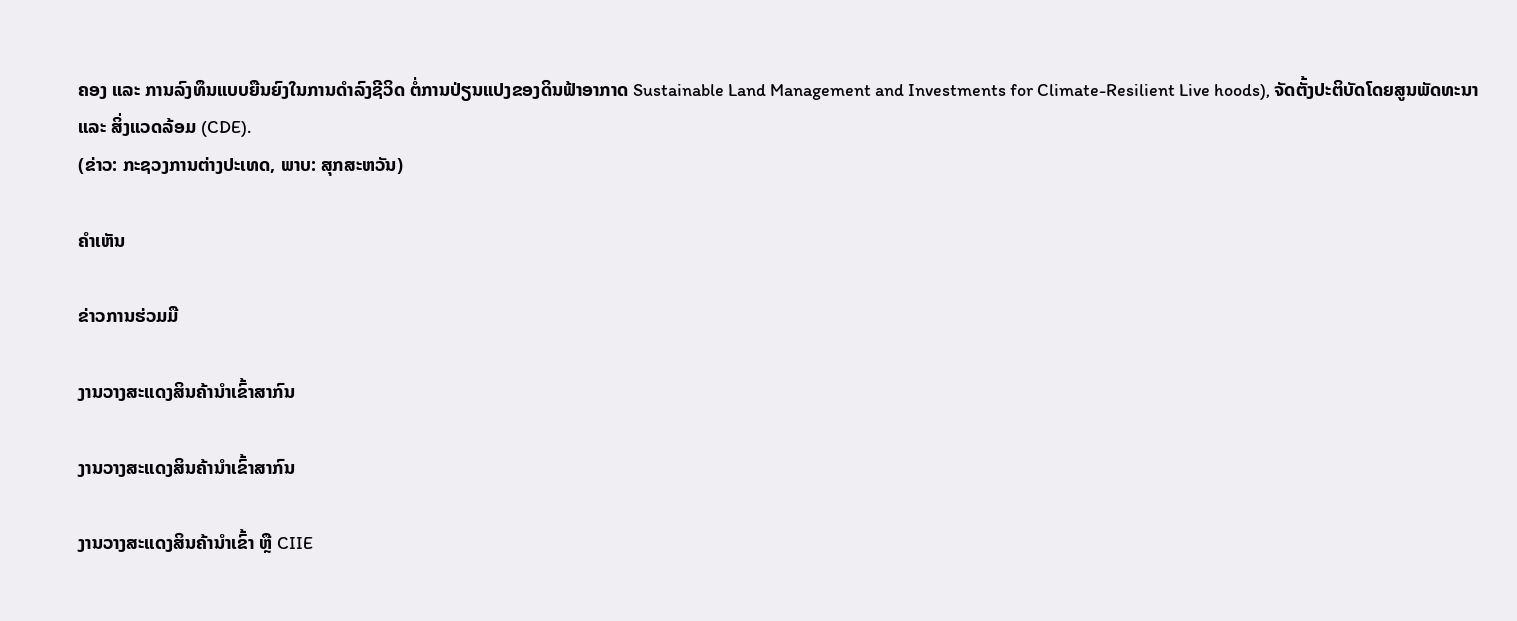ຄອງ ແລະ ການລົງທຶນແບບຍືນຍົງໃນການດຳລົງຊີວິດ ຕໍ່ການປ່ຽນແປງຂອງດິນຟ້າອາກາດ Sustainable Land Management and Investments for Climate-Resilient Live hoods), ຈັດຕັ້ງປະຕິບັດໂດຍສູນພັດທະນາ ແລະ ສິ່ງແວດລ້ອມ (CDE).
(ຂ່າວ: ກະຊວງການຕ່າງປະເທດ, ພາບ: ສຸກສະຫວັນ)

ຄໍາເຫັນ

ຂ່າວການຮ່ວມມື

ງານວາງສະແດງສິນຄ້ານຳເຂົ້າສາກົນ

ງານວາງສະແດງສິນຄ້ານຳເຂົ້າສາກົນ

ງານວາງສະແດງສິນຄ້ານຳເຂົ້າ ຫຼື CIIE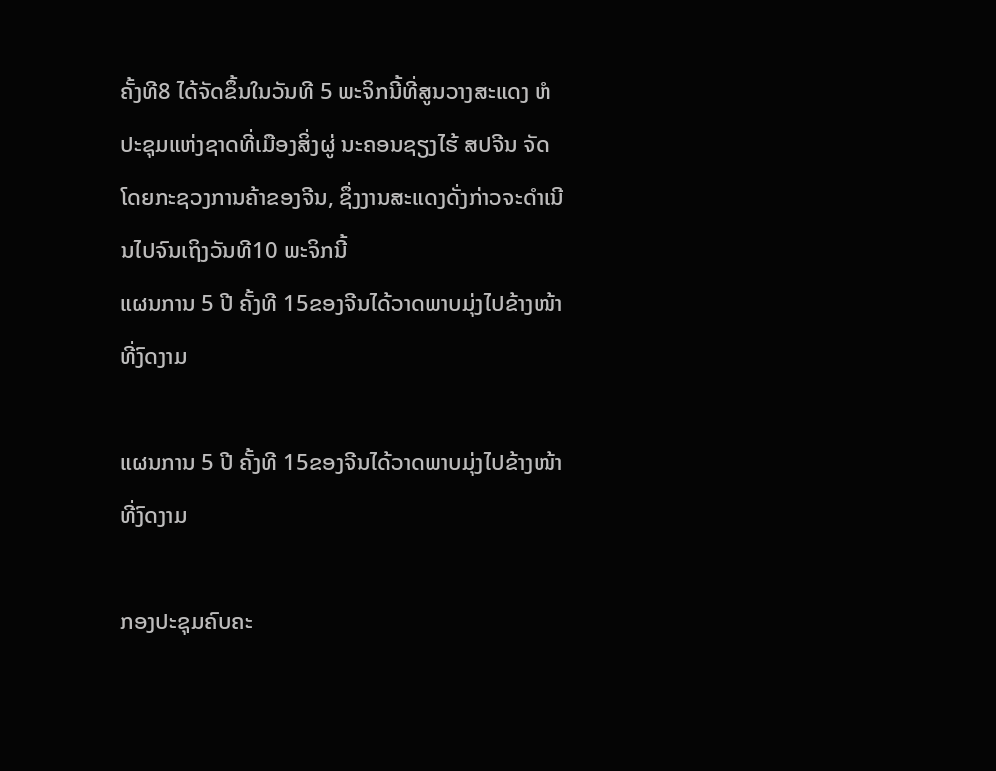ຄັ້ງທີ8 ໄດ້ຈັດຂຶ້ນໃນວັນທີ 5 ພະຈິກນີ້ທີ່ສູນວາງສະແດງ ຫໍປະຊຸມແຫ່ງຊາດທີ່ເມືອງສິ່ງຜູ່ ນະຄອນຊຽງໄຮ້ ສປຈີນ ຈັດໂດຍກະຊວງການຄ້າຂອງຈີນ, ຊຶ່ງງານສະແດງດັ່ງກ່າວຈະດຳເນີນໄປຈົນເຖິງວັນທີ10 ພະຈິກນີ້
ແຜນການ 5 ປີ ຄັ້ງທີ 15ຂອງຈີນໄດ້ວາດພາບມຸ່ງໄປຂ້າງໜ້າທີ່ງົດງາມ

ແຜນການ 5 ປີ ຄັ້ງທີ 15ຂອງຈີນໄດ້ວາດພາບມຸ່ງໄປຂ້າງໜ້າທີ່ງົດງາມ

ກອງປະຊຸມຄົບຄະ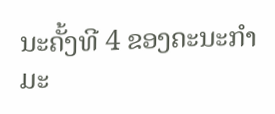ນະຄັ້ງທີ 4 ຂອງຄະນະກຳມະ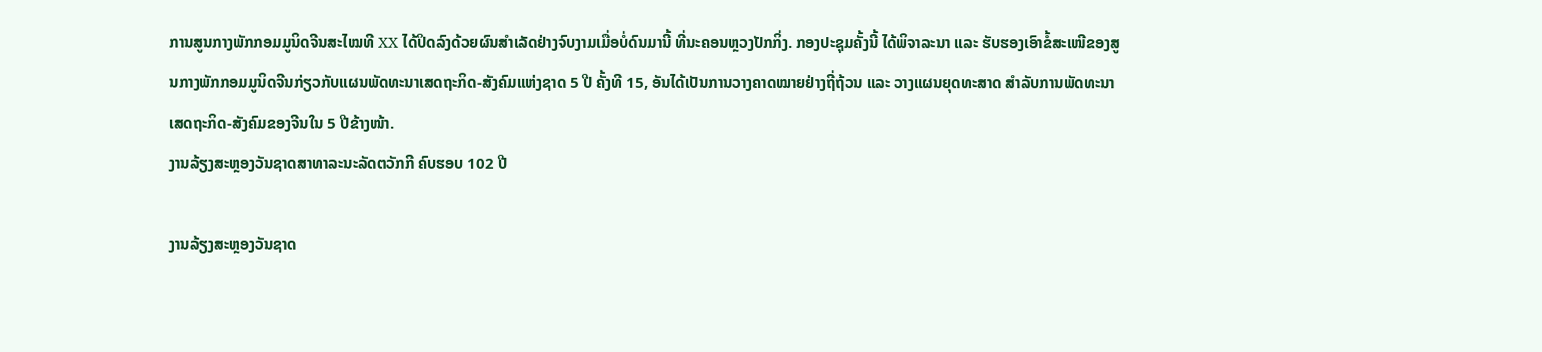ການສູນກາງພັກກອມມູນິດຈີນສະໄໝທີ XX ໄດ້ປິດລົງດ້ວຍຜົນສຳເລັດຢ່າງຈົບງາມເມື່ອບໍ່ດົນມານີ້ ທີ່ນະຄອນຫຼວງປັກກິ່ງ. ກອງປະຊຸມຄັ້ງນີ້ ໄດ້ພິຈາລະນາ ແລະ ຮັບຮອງເອົາຂໍ້ສະເໜີຂອງສູນກາງພັກກອມມູນິດຈີນກ່ຽວກັບແຜນພັດທະນາເສດຖະກິດ-ສັງຄົມແຫ່ງຊາດ 5 ປີ ຄັ້ງທີ 15, ອັນໄດ້ເປັນການວາງຄາດໝາຍຢ່າງຖີ່ຖ້ວນ ແລະ ວາງແຜນຍຸດທະສາດ ສຳລັບການພັດທະນາເສດຖະກິດ-ສັງຄົມຂອງຈີນໃນ 5 ປີຂ້າງໜ້າ.
ງານລ້ຽງສະຫຼອງວັນຊາດສາທາລະນະລັດຕວັກກີ ຄົບຮອບ 102 ປີ

ງານລ້ຽງສະຫຼອງວັນຊາດ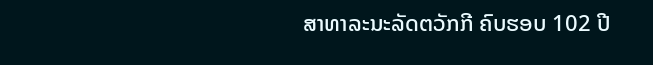ສາທາລະນະລັດຕວັກກີ ຄົບຮອບ 102 ປີ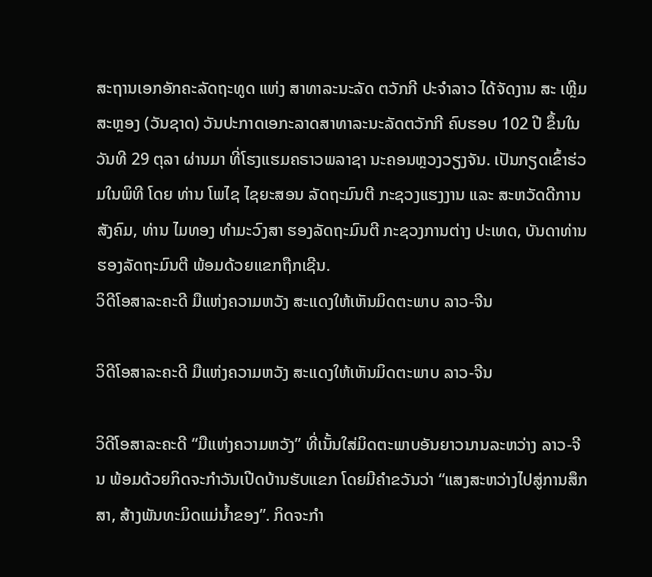ສະຖານເອກອັກຄະລັດຖະທູດ ແຫ່ງ ສາທາລະນະລັດ ຕວັກກີ ປະຈໍາລາວ ໄດ້ຈັດງານ ສະ ເຫຼີມສະຫຼອງ (ວັນຊາດ) ວັນປະກາດເອກະລາດສາທາລະນະລັດຕວັກກີ ຄົບຮອບ 102 ປີ ຂຶ້ນໃນວັນທີ 29 ຕຸລາ ຜ່ານມາ ທີ່ໂຮງແຮມຄຣາວພລາຊາ ນະຄອນຫຼວງວຽງຈັນ. ເປັນກຽດເຂົ້າຮ່ວມໃນພິທີ ໂດຍ ທ່ານ ໂພໄຊ ໄຊຍະສອນ ລັດຖະມົນຕີ ກະຊວງແຮງງານ ແລະ ສະຫວັດດີການສັງຄົມ, ທ່ານ ໄມທອງ ທຳມະວົງສາ ຮອງລັດຖະມົນຕີ ກະຊວງການຕ່າງ ປະເທດ, ບັນດາທ່ານຮອງລັດຖະມົນຕີ ພ້ອມດ້ວຍແຂກຖືກເຊີນ.
ວິດີໂອສາລະຄະດີ ມືແຫ່ງຄວາມຫວັງ ສະແດງໃຫ້ເຫັນມິດຕະພາບ ລາວ-ຈີນ

ວິດີໂອສາລະຄະດີ ມືແຫ່ງຄວາມຫວັງ ສະແດງໃຫ້ເຫັນມິດຕະພາບ ລາວ-ຈີນ

ວິດີໂອສາລະຄະດີ “ມືແຫ່ງຄວາມຫວັງ” ທີ່ເນັ້ນໃສ່ມິດຕະພາບອັນຍາວນານລະຫວ່າງ ລາວ-ຈີນ ພ້ອມດ້ວຍກິດຈະກຳວັນເປີດບ້ານຮັບແຂກ ໂດຍມີຄຳຂວັນວ່າ “ແສງສະຫວ່າງໄປສູ່ການສຶກສາ, ສ້າງພັນທະມິດແມ່ນ້ຳຂອງ”. ກິດຈະກຳ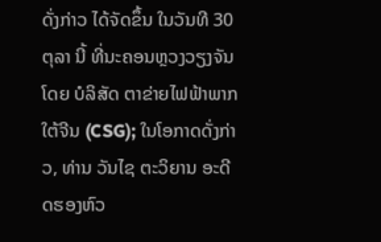ດັ່ງກ່າວ ໄດ້ຈັດຂຶ້ນ ໃນວັນທີ 30 ຕຸລາ ນີ້ ທີ່ນະຄອນຫຼວງວຽງຈັນ ໂດຍ ບໍລິສັດ ຕາຂ່າຍໄຟຟ້າພາກໃຕ້ຈີນ (CSG); ໃນໂອກາດດັ່ງກ່າວ, ທ່ານ ວັນໄຊ ຕະວິຍານ ອະດີດຮອງຫົວ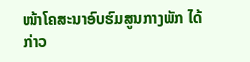ໜ້າໂຄສະນາອົບຮົມສູນກາງພັກ ໄດ້ກ່າວ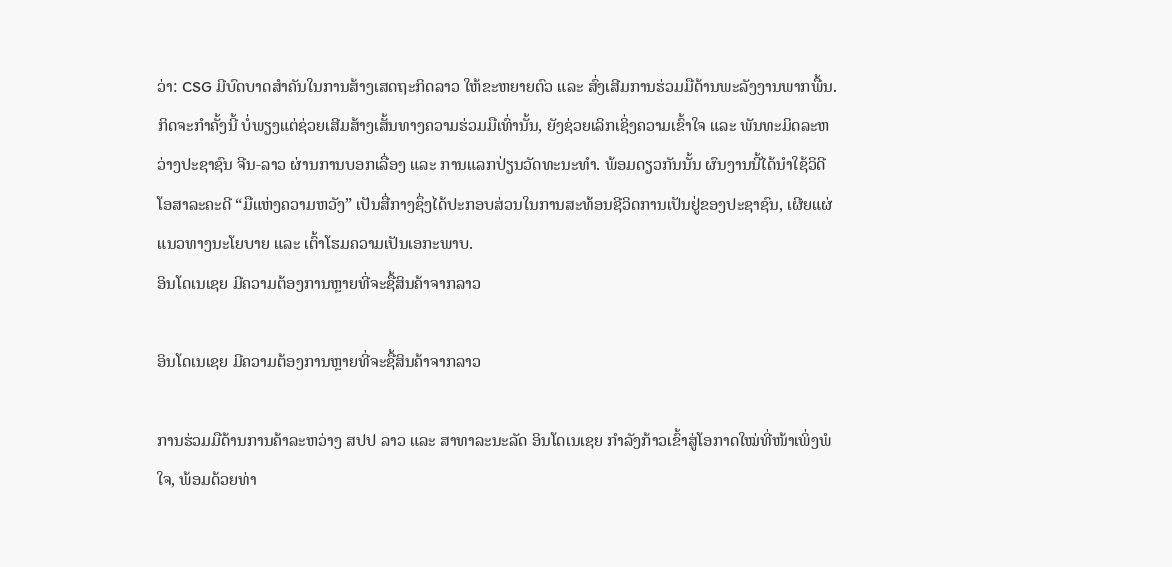ວ່າ: CSG ມີບົດບາດສຳຄັນໃນການສ້າງເສດຖະກິດລາວ ໃຫ້ຂະຫຍາຍຕົວ ແລະ ສົ່ງເສີມການຮ່ວມມືດ້ານພະລັງງານພາກພື້ນ. ກິດຈະກຳຄັ້ງນີ້ ບໍ່ພຽງແຕ່ຊ່ວຍເສີມສ້າງເສັ້ນທາງຄວາມຮ່ວມມືເທົ່ານັ້ນ, ຍັງຊ່ວຍເລິກເຊິ່ງຄວາມເຂົ້າໃຈ ແລະ ພັນທະມິດລະຫວ່າງປະຊາຊົນ ຈີນ-ລາວ ຜ່ານການບອກເລື່ອງ ແລະ ການແລກປ່ຽນວັດທະນະທຳ. ພ້ອມດຽວກັນນັ້ນ ຜົນງານນີ້ໄດ້ນຳໃຊ້ວິດີໂອສາລະຄະດີ “ມືແຫ່ງຄວາມຫວັງ” ເປັນສື່ກາງຊຶ່ງໄດ້ປະກອບສ່ວນໃນການສະທ້ອນຊີວິດການເປັນຢູ່ຂອງປະຊາຊົນ, ເຜີຍແຜ່ແນວທາງນະໂຍບາຍ ແລະ ເຕົ້າໂຮມຄວາມເປັນເອກະພາບ.
ອິນໂດເນເຊຍ ມີຄວາມຕ້ອງການຫຼາຍທີ່ຈະຊື້ສິນຄ້າຈາກລາວ

ອິນໂດເນເຊຍ ມີຄວາມຕ້ອງການຫຼາຍທີ່ຈະຊື້ສິນຄ້າຈາກລາວ

ການຮ່ວມມືດ້ານການຄ້າລະຫວ່າງ ສປປ ລາວ ແລະ ສາທາລະນະລັດ ອິນໂດເນເຊຍ ກຳລັງກ້າວເຂົ້າສູ່ໂອກາດໃໝ່ທີ່ໜ້າເພິ່ງພໍໃຈ, ພ້ອມດ້ວຍທ່າ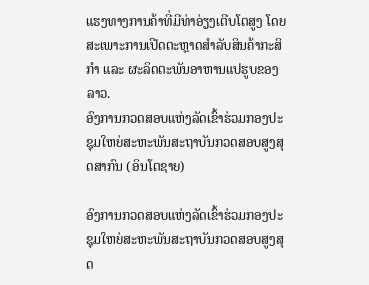ແຮງທາງການຄ້າທີ່ມີທ່າອ່ຽງເຕີບໂຕສູງ ໂດຍສະເພາະການເປີດຕະຫຼາດສຳລັບສິນຄ້າກະສິກຳ ແລະ ຜະລິດຕະພັນອາຫານແປຮູບຂອງລາວ.
ອົງການກວດສອບແຫ່ງລັດເຂົ້າຮ່ວມກອງປະຊຸມໃຫຍ່ສະຫະພັນສະຖາບັນກວດສອບສູງສຸດສາກົນ (ອິນໂຕຊາຍ)

ອົງການກວດສອບແຫ່ງລັດເຂົ້າຮ່ວມກອງປະຊຸມໃຫຍ່ສະຫະພັນສະຖາບັນກວດສອບສູງສຸດ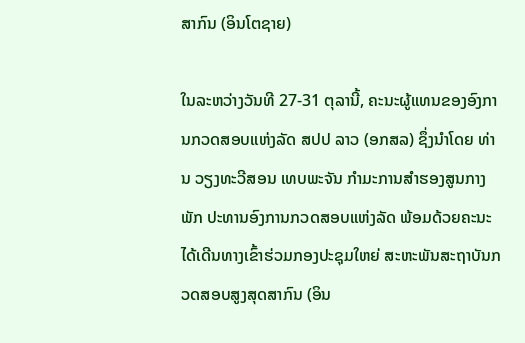ສາກົນ (ອິນໂຕຊາຍ)

ໃນລະຫວ່າງວັນທີ 27-31 ຕຸລານີ້, ຄະນະຜູ້ແທນຂອງອົງການກວດສອບແຫ່ງລັດ ສປປ ລາວ (ອກສລ) ຊຶ່ງນໍາໂດຍ ທ່ານ ວຽງທະວີສອນ ເທບພະຈັນ ກໍາມະການສໍາຮອງສູນກາງພັກ ປະທານອົງການກວດສອບແຫ່ງລັດ ພ້ອມດ້ວຍຄະນະ ໄດ້ເດີນທາງເຂົ້າຮ່ວມກອງປະຊຸມໃຫຍ່ ສະຫະພັນສະຖາບັນກວດສອບສູງສຸດສາກົນ (ອິນ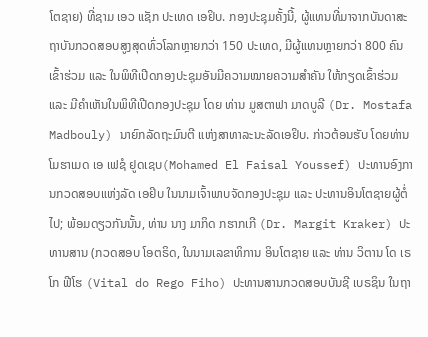ໂຕຊາຍ) ທີ່ຊາມ ເອວ ແຊັກ ປະເທດ ເອຢິບ. ກອງປະຊຸມຄັ້ງນີ້, ຜູ້ແທນທີ່ມາຈາກບັນດາສະຖາບັນກວດສອບສູງສຸດທົ່ວໂລກຫຼາຍກວ່າ 150 ປະເທດ, ມີຜູ້ແທນຫຼາຍກວ່າ 800 ຄົນເຂົ້າຮ່ວມ ແລະ ໃນພິທີເປີດກອງປະຊຸມອັນມີຄວາມໝາຍຄວາມສໍາຄັນ ໃຫ້ກຽດເຂົ້າຮ່ວມ ແລະ ມີຄຳເຫັນໃນພິທີເປີດກອງປະຊຸມ ໂດຍ ທ່ານ ມູສຕາຟາ ມາດບູລີ (Dr. Mostafa Madbouly) ນາຍົກລັດຖະມົນຕີ ແຫ່ງສາທາລະນະລັດເອຢິບ. ກ່າວຕ້ອນຮັບ ໂດຍທ່ານ ໂມຮາເມດ ເອ ເຟຊໍ ຢູດເຊບ(Mohamed El Faisal Youssef) ປະທານອົງການກວດສອບແຫ່ງລັດ ເອຢິບ ໃນນາມເຈົ້າພາບຈັດກອງປະຊຸມ ແລະ ປະທານອິນໂຕຊາຍຜູ້ຕໍ່ໄປ; ພ້ອມດຽວກັນນັ້ນ, ທ່ານ ນາງ ມາກິດ ກຮາກເກີ (Dr. Margit Kraker) ປະທານສານ (ກວດສອບ ໂອຕຣິດ, ໃນນາມເລຂາທິການ ອິນໂຕຊາຍ ແລະ ທ່ານ ວິຕານ ໂດ ເຣໂກ ຟີໂຮ (Vital do Rego Fiho) ປະທານສານກວດສອບບັນຊີ ເບຣຊິນ ໃນຖາ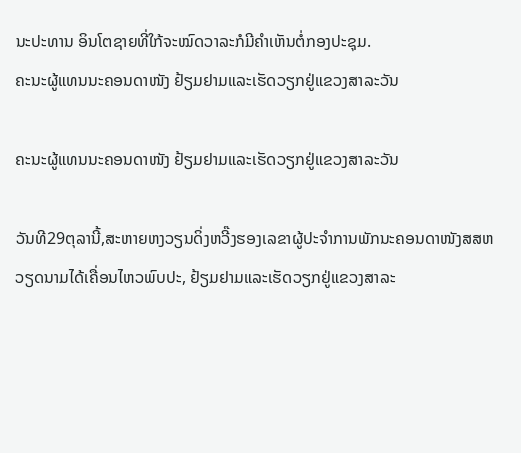ນະປະທານ ອິນໂຕຊາຍທີ່ໃກ້ຈະໝົດວາລະກໍມີຄຳເຫັນຕໍ່ກອງປະຊຸມ.
ຄະນະຜູ້ແທນນະຄອນດາໜັງ ຢ້ຽມຢາມແລະເຮັດວຽກຢູ່ແຂວງສາລະວັນ

ຄະນະຜູ້ແທນນະຄອນດາໜັງ ຢ້ຽມຢາມແລະເຮັດວຽກຢູ່ແຂວງສາລະວັນ

ວັນທີ29ຕຸລານີ້,ສະຫາຍຫງວຽນດິ່ງຫວີ໊ງຮອງເລຂາຜູ້ປະຈຳການພັກນະຄອນດາໜັງສສຫວຽດນາມໄດ້ເຄື່ອນໄຫວພົບປະ, ຢ້ຽມຢາມແລະເຮັດວຽກຢູ່ແຂວງສາລະ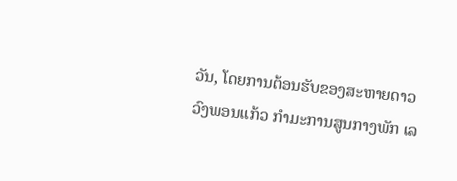ວັນ, ໂດຍການຕ້ອນຮັບຂອງສະຫາຍດາວວົງພອນແກ້ວ ກໍາມະການສູນກາງພັກ ເລ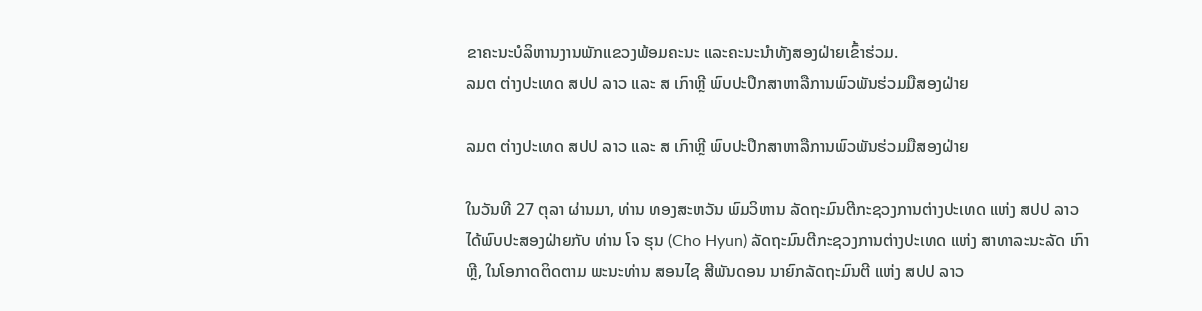ຂາຄະນະບໍລິຫານງານພັກແຂວງພ້ອມຄະນະ ແລະຄະນະນໍາທັງສອງຝ່າຍເຂົ້າຮ່ວມ.
ລມຕ ຕ່າງປະເທດ ສປປ ລາວ ແລະ ສ ເກົາຫຼີ ພົບປະປຶກສາຫາລືການພົວພັນຮ່ວມມືສອງຝ່າຍ

ລມຕ ຕ່າງປະເທດ ສປປ ລາວ ແລະ ສ ເກົາຫຼີ ພົບປະປຶກສາຫາລືການພົວພັນຮ່ວມມືສອງຝ່າຍ

ໃນວັນທີ 27 ຕຸລາ ຜ່ານມາ, ທ່ານ ທອງສະຫວັນ ພົມວິຫານ ລັດຖະມົນຕີກະຊວງການຕ່າງປະເທດ ແຫ່ງ ສປປ ລາວ ໄດ້ພົບປະສອງຝ່າຍກັບ ທ່ານ ໂຈ ຮຸນ (Cho Hyun) ລັດຖະມົນຕີກະຊວງການຕ່າງປະເທດ ແຫ່ງ ສາທາລະນະລັດ ເກົາຫຼີ, ໃນໂອກາດຕິດຕາມ ພະນະທ່ານ ສອນໄຊ ສີພັນດອນ ນາຍົກລັດຖະມົນຕີ ແຫ່ງ ສປປ ລາວ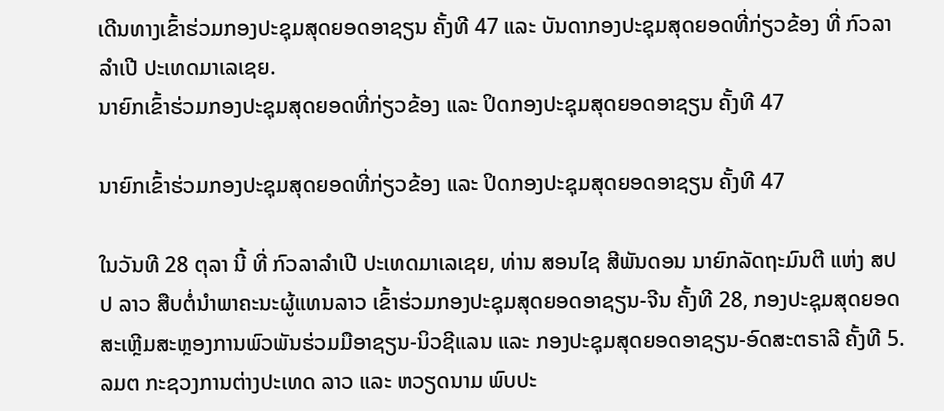ເດີນທາງເຂົ້າຮ່ວມກອງປະຊຸມສຸດຍອດອາຊຽນ ຄັ້ງທີ 47 ແລະ ບັນດາກອງປະຊຸມສຸດຍອດທີ່ກ່ຽວຂ້ອງ ທີ່ ກົວລາລໍາເປີ ປະເທດມາເລເຊຍ.
ນາຍົກເຂົ້າຮ່ວມກອງປະຊຸມສຸດຍອດທີ່ກ່ຽວຂ້ອງ ແລະ ປິດກອງປະຊຸມສຸດຍອດອາຊຽນ ຄັ້ງທີ 47

ນາຍົກເຂົ້າຮ່ວມກອງປະຊຸມສຸດຍອດທີ່ກ່ຽວຂ້ອງ ແລະ ປິດກອງປະຊຸມສຸດຍອດອາຊຽນ ຄັ້ງທີ 47

ໃນວັນທີ 28 ຕຸລາ ນີ້ ທີ່ ກົວລາລໍາເປີ ປະເທດມາເລເຊຍ, ທ່ານ ສອນໄຊ ສີພັນດອນ ນາຍົກລັດຖະມົນຕີ ແຫ່ງ ສປປ ລາວ ສືບຕໍ່ນໍາພາຄະນະຜູ້ແທນລາວ ເຂົ້າຮ່ວມກອງປະຊຸມສຸດຍອດອາຊຽນ-ຈີນ ຄັ້ງທີ 28, ກອງປະຊຸມສຸດຍອດສະເຫຼີມສະຫຼອງການພົວພັນຮ່ວມມືອາຊຽນ-ນິວຊີແລນ ແລະ ກອງປະຊຸມສຸດຍອດອາຊຽນ-ອົດສະຕຣາລີ ຄັ້ງທີ 5.
ລມຕ ກະຊວງການຕ່າງປະເທດ ລາວ ແລະ ຫວຽດນາມ ພົບປະ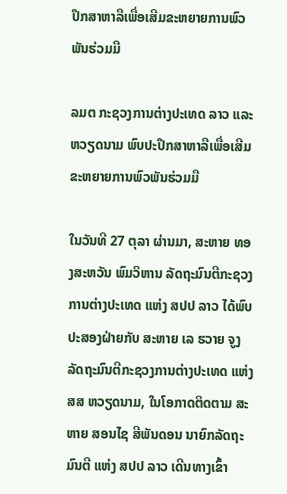ປຶກສາຫາລືເພື່ອເສີມຂະຫຍາຍການພົວພັນຮ່ວມມື

ລມຕ ກະຊວງການຕ່າງປະເທດ ລາວ ແລະ ຫວຽດນາມ ພົບປະປຶກສາຫາລືເພື່ອເສີມຂະຫຍາຍການພົວພັນຮ່ວມມື

ໃນວັນທີ 27 ຕຸລາ ຜ່ານມາ, ສະຫາຍ ທອງສະຫວັນ ພົມວິຫານ ລັດຖະມົນຕີກະຊວງການຕ່າງປະເທດ ແຫ່ງ ສປປ ລາວ ໄດ້ພົບປະສອງຝ່າຍກັບ ສະຫາຍ ເລ ຮວາຍ ຈູງ ລັດຖະມົນຕີກະຊວງການຕ່າງປະເທດ ແຫ່ງ ສສ ຫວຽດນາມ, ໃນໂອກາດຕິດຕາມ ສະຫາຍ ສອນໄຊ ສີພັນດອນ ນາຍົກລັດຖະມົນຕີ ແຫ່ງ ສປປ ລາວ ເດີນທາງເຂົ້າ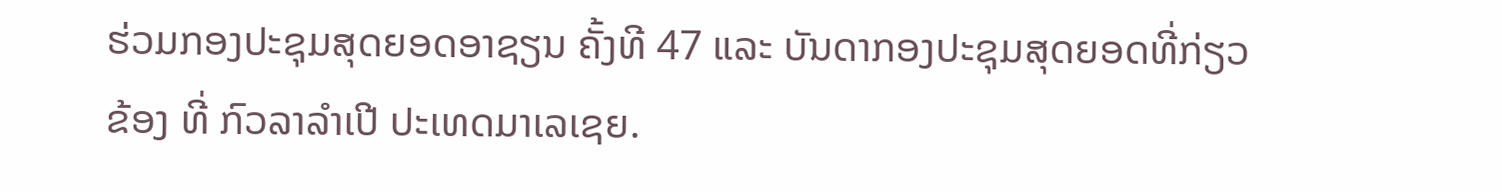ຮ່ວມກອງປະຊຸມສຸດຍອດອາຊຽນ ຄັ້ງທີ 47 ແລະ ບັນດາກອງປະຊຸມສຸດຍອດທີ່ກ່ຽວຂ້ອງ ທີ່ ກົວລາລໍາເປີ ປະເທດມາເລເຊຍ.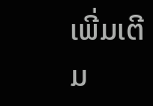ເພີ່ມເຕີມ